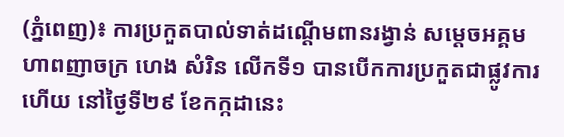(ភ្នំពេញ)៖ ការប្រកួតបាល់ទាត់ដណ្ដើមពានរង្វាន់ សម្ដេចអគ្គមហាពញាចក្រ ហេង សំរិន លើកទី១ បានបើកការប្រកួតជាផ្លូវការហើយ នៅថ្ងៃទី២៩ ខែកក្កដានេះ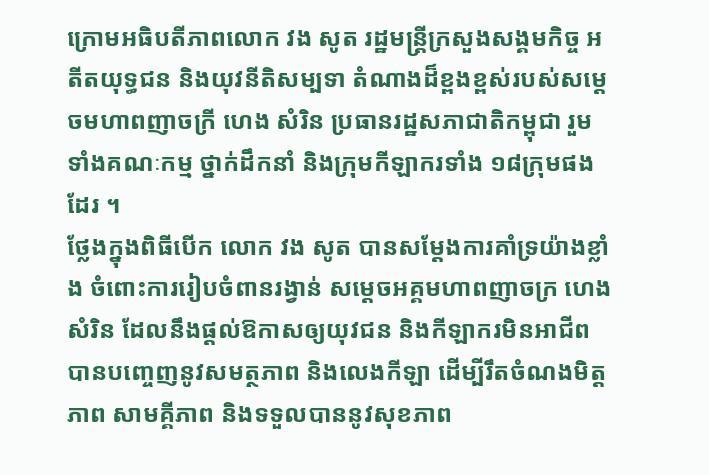ក្រោមអធិបតីភាពលោក វង សូត រដ្ឋមន្ដ្រីក្រសួងសង្គមកិច្ច អតីតយុទ្ធជន និងយុវនីតិសម្បទា តំណាងដ៏ខ្ពងខ្ពស់របស់សម្ដេចមហាពញាចក្រី ហេង សំរិន ប្រធានរដ្ឋសភាជាតិកម្ពុជា រួមទាំងគណៈកម្ម ថ្នាក់ដឹកនាំ និងក្រុមកីឡាករទាំង ១៨ក្រុមផងដែរ ។
ថ្លែងក្នុងពិធីបើក លោក វង សូត បានសម្ដែងការគាំទ្រយ៉ាងខ្លាំង ចំពោះការរៀបចំពានរង្វាន់ សម្ដេចអគ្គមហាពញាចក្រ ហេង សំរិន ដែលនឹងផ្ដល់ឱកាសឲ្យយុវជន និងកីឡាករមិនអាជីព បានបញ្ចេញនូវសមត្ថភាព និងលេងកីឡា ដើម្បីរឹតចំណងមិត្តភាព សាមគ្គីភាព និងទទួលបាននូវសុខភាព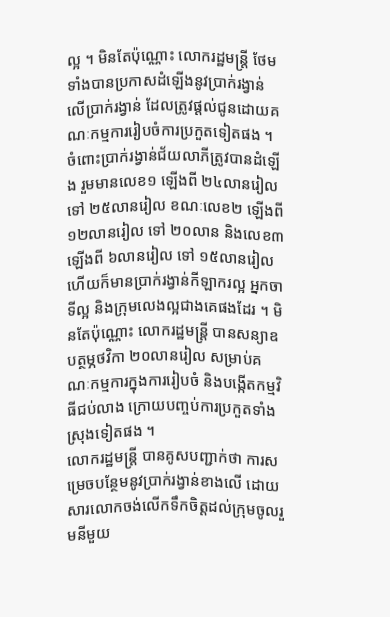ល្អ ។ មិនតែប៉ុណ្ណោះ លោករដ្ឋមន្ដ្រី ថែមទាំងបានប្រកាសដំឡើងនូវប្រាក់រង្វាន់ លើប្រាក់រង្វាន់ ដែលត្រូវផ្ដល់ជូនដោយគណៈកម្មការរៀបចំការប្រកួតទៀតផង ។
ចំពោះប្រាក់រង្វាន់ជ័យលាភីត្រូវបានដំឡើង រួមមានលេខ១ ឡើងពី ២៤លានរៀល ទៅ ២៥លានរៀល ខណៈលេខ២ ឡើងពី ១២លានរៀល ទៅ ២០លាន និងលេខ៣ ឡើងពី ៦លានរៀល ទៅ ១៥លានរៀល ហើយក៏មានប្រាក់រង្វាន់កីឡាករល្អ អ្នកចាទីល្អ និងក្រុមលេងល្អជាងគេផងដែរ ។ មិនតែប៉ុណ្ណោះ លោករដ្ឋមន្ដ្រី បានសន្យាឧបត្ថម្ភថវិកា ២០លានរៀល សម្រាប់គណៈកម្មការក្នុងការរៀបចំ និងបង្កើតកម្មវិធីជប់លាង ក្រោយបញ្ចប់ការប្រកួតទាំងស្រុងទៀតផង ។
លោករដ្ឋមន្ដ្រី បានគូសបញ្ជាក់ថា ការសម្រេចបន្ថែមនូវប្រាក់រង្វាន់ខាងលើ ដោយសារលោកចង់លើកទឹកចិត្តដល់ក្រុមចូលរួមនីមួយ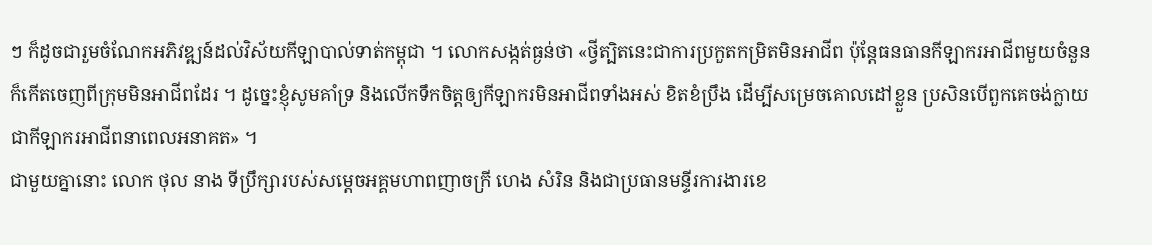ៗ ក៏ដូចជារួមចំណែកអភិវឌ្ឍន៍ដល់វិស័យកីឡាបាល់ទាត់កម្ពុជា ។ លោកសង្កត់ធ្ងន់ថា «ថ្វីត្បិតនេះជាការប្រកួតកម្រិតមិនអាជីព ប៉ុន្ដែធនធានកីឡាករអាជីពមួយចំនួន ក៏កើតចេញពីក្រុមមិនអាជីពដែរ ។ ដូច្នេះខ្ញុំសូមគាំទ្រ និងលើកទឹកចិត្តឲ្យកីឡាករមិនអាជីពទាំងអស់ ខិតខំប្រឹង ដើម្បីសម្រេចគោលដៅខ្លួន ប្រសិនបើពួកគេចង់ក្លាយជាកីឡាករអាជីពនាពេលអនាគត» ។
ជាមួយគ្នានោះ លោក ថុល នាង ទីប្រឹក្សារបស់សម្ដេចអគ្គមហាពញាចក្រី ហេង សំរិន និងជាប្រធានមន្ទីរការងារខេ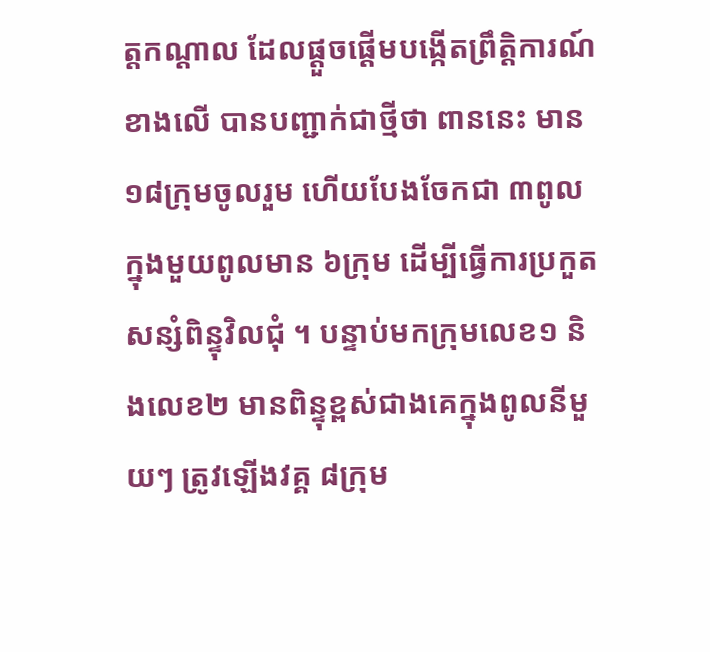ត្តកណ្ដាល ដែលផ្ដួចផ្ដើមបង្កើតព្រឹត្តិការណ៍ខាងលើ បានបញ្ជាក់ជាថ្មីថា ពាននេះ មាន ១៨ក្រុមចូលរួម ហើយបែងចែកជា ៣ពូលក្នុងមួយពូលមាន ៦ក្រុម ដើម្បីធ្វើការប្រកួតសន្សំពិន្ទុវិលជុំ ។ បន្ទាប់មកក្រុមលេខ១ និងលេខ២ មានពិន្ទុខ្ពស់ជាងគេក្នុងពូលនីមួយៗ ត្រូវឡើងវគ្គ ៨ក្រុម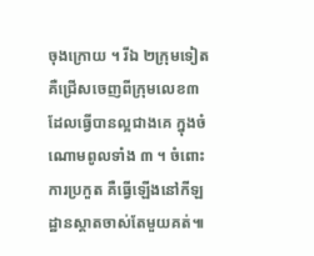ចុងក្រោយ ។ រីឯ ២ក្រុមទៀត គឺជ្រើសចេញពីក្រុមលេខ៣ ដែលធ្វើបានល្អជាងគេ ក្នុងចំណោមពូលទាំង ៣ ។ ចំពោះការប្រកួត គឺធ្វើឡើងនៅកីឡដ្ឋានស្ដាតចាស់តែមួយគត់៕